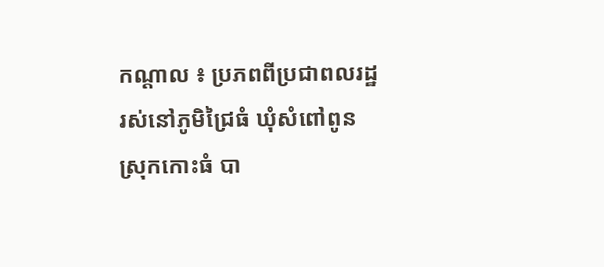កណ្ដាល ៖ ប្រភពពីប្រជាពលរដ្ឋ រស់នៅភូមិជ្រៃធំ ឃុំសំពៅពូន ស្រុកកោះធំ បា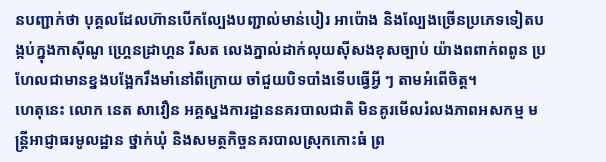នបញ្ជាក់ថា បុគ្គលដែលហ៊ានបេីកល្បែងបញ្ជាល់មាន់បៀរ អាប៉ោង និងល្បែងច្រេីនប្រភេទទៀតបង្កប់ក្នុងកាសុីណូ ហ្គ្រេនដ្រាហ្គន រីសត លេងភ្នាល់ដាក់លុយស៊ីសងខុសច្បាប់ យ៉ាងពពាក់ពពូន ប្រហែលជាមានខ្នងបង្អែករឹងមាំនៅពីក្រោយ ចាំជួយបិទបាំងទេីបធ្វើអ្វី ៗ តាមអំពេីចិត្ត។
ហេតុនេះ លោក នេត សាវឿន អគ្គស្នងការដ្ឋាននគរបាលជាតិ មិនគូរមេីលរំលងភាពអសកម្ម មន្ត្រីអាជ្ញាធរមូលដ្ឋាន ថ្នាក់ឃុំ និងសមត្ថកិច្ចនគរបាលស្រុកកោះធំ ព្រ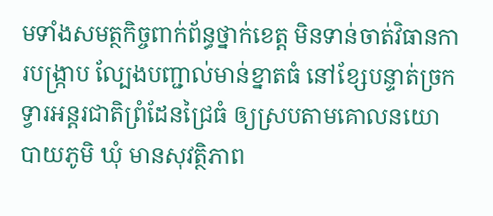មទាំងសមត្ថកិច្ចពាក់ព័ន្ធថ្នាក់ខេត្ត មិនទាន់ចាត់វិធានការបង្ក្រាប ល្បែងបញ្ជាល់មាន់ខ្នាតធំ នៅខ្សែបន្ទាត់ច្រកទ្វារអន្តរជាតិព្រំដែនជ្រៃធំ ឲ្យស្របតាមគោលនយោបាយភូមិ ឃុំ មានសុវត្ថិភាព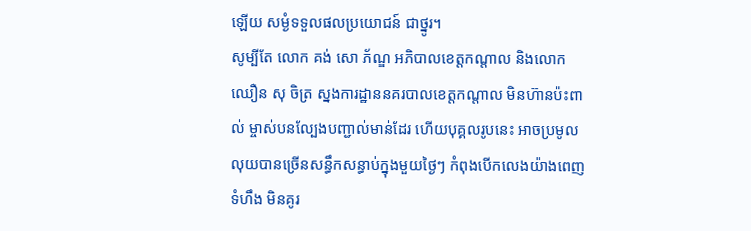ឡើយ សម្ងំទទួលផលប្រយោជន៍ ជាថ្នូរ។
សូម្បីតែ លោក គង់ សោ ភ័ណ្ឌ អភិបាលខេត្តកណ្តាល និងលោក ឈឿន សុ ចិត្រ ស្នងការដ្ឋាននគរបាលខេត្តកណ្តាល មិនហ៊ានប៉ះពាល់ ម្ចាស់បនល្បែងបញ្ជាល់មាន់ដែរ ហើយបុគ្គលរូបនេះ អាចប្រមូលលុយបានច្រើនសន្ធឹកសន្ធាប់ក្នុងមួយថ្ងៃៗ កំពុងបើកលេងយ៉ាងពេញទំហឹង មិនគូរ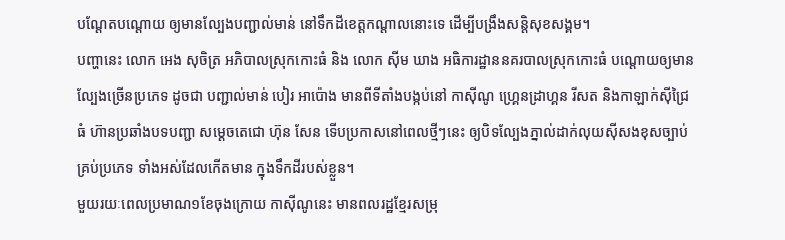បណ្តែតបណ្តោយ ឲ្យមានល្បែងបញ្ជាល់មាន់ នៅទឹកដីខេត្តកណ្តាលនោះទេ ដើម្បីបង្រឹងសន្តិសុខសង្គម។
បញ្ហានេះ លោក អេង សុចិត្រ អភិបាលស្រុកកោះធំ និង លោក ស៊ីម ឃាង អធិការដ្ឋាននគរបាលស្រុកកោះធំ បណ្តោយឲ្យមានល្បែងច្រើនប្រភេទ ដូចជា បញ្ជាល់មាន់ បៀរ អាប៉ោង មានពីទីតាំងបង្កប់នៅ កាស៊ីណូ ហ្គ្រេនដ្រាហ្គន រីសត និងកាឡាក់ស៊ីជ្រៃធំ ហ៊ានប្រឆាំងបទបញ្ជា សម្តេចតេជោ ហ៊ុន សែន ទើបប្រកាសនៅពេលថ្មីៗនេះ ឲ្យបិទល្បែងភ្នាល់ដាក់លុយស៊ីសងខុសច្បាប់ គ្រប់ប្រភេទ ទាំងអស់ដែលកើតមាន ក្នុងទឹកដីរបស់ខ្លួន។
មួយរយៈពេលប្រមាណ១ខែចុងក្រោយ កាស៊ីណូនេះ មានពលរដ្ឋខែ្មរសម្រុ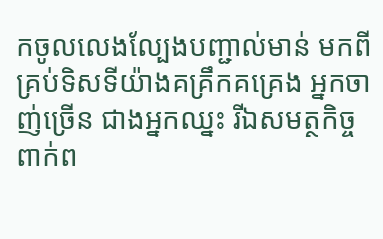កចូលលេងល្បែងបញ្ជាល់មាន់ មកពីគ្រប់ទិសទីយ៉ាងគគ្រឹកគគ្រេង អ្នកចាញ់ច្រើន ជាងអ្នកឈ្នះ រីឯសមត្ថកិច្ចពាក់ព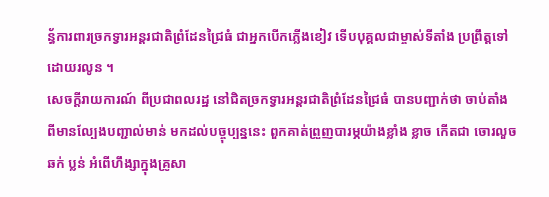ន្ធ័ការពារច្រកទ្វារអន្តរជាតិព្រំដែនជ្រៃធំ ជាអ្នកបើកភ្លើងខៀវ ទើបបុគ្គលជាម្ចាស់ទីតាំង ប្រព្រឹត្តទៅដោយរលូន ។
សេចក្តីរាយការណ៍ ពីប្រជាពលរដ្ឋ នៅជិតច្រកទ្វារអន្តរជាតិព្រំដែនជ្រៃធំ បានបញ្ជាក់ថា ចាប់តាំងពីមានល្បែងបញ្ជាល់មាន់ មកដល់បច្ចុប្បន្ននេះ ពួកគាត់ព្រួញបារម្ភយ៉ាងខ្លាំង ខ្លាច កើតជា ចោរលួច ឆក់ ប្លន់ អំពើហឹង្សាក្នុងគ្រូសា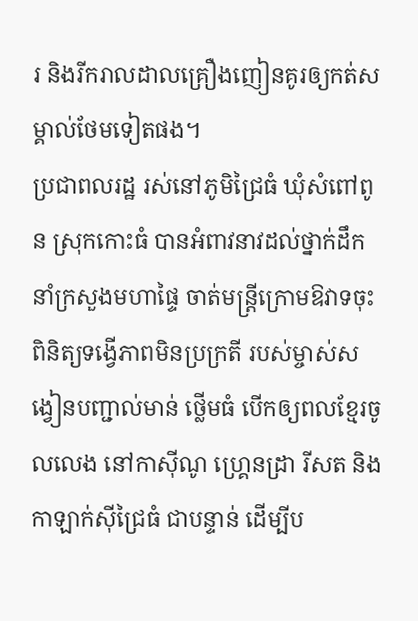រ និងរីករាលដាលគ្រឿងញៀនគូរឲ្យកត់សម្គាល់ថែមទៀតផង។
ប្រជាពលរដ្ឋ រស់នៅភូមិជ្រៃធំ ឃុំសំពៅពូន ស្រុកកោះធំ បានអំពាវនាវដល់ថ្នាក់ដឹកនាំក្រសួងមហាផ្ទៃ ចាត់មន្ត្រីក្រោមឱវាទចុះពិនិត្យទង្វើភាពមិនប្រក្រតី របស់ម្ចាស់សង្វៀនបញ្ជាល់មាន់ ថ្លេីមធំ បើកឲ្យពលខែ្មរចូលលេង នៅកាស៊ីណូ ហ្គ្រេនដ្រា រីសត និងកាឡាក់ស៊ីជ្រៃធំ ជាបន្ទាន់ ដើម្បីប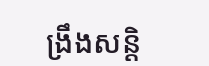ង្រឹងសន្តិ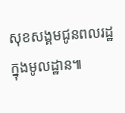សុខសង្គមជូនពលរដ្ឋ ក្នុងមូលដ្ឋាន៕